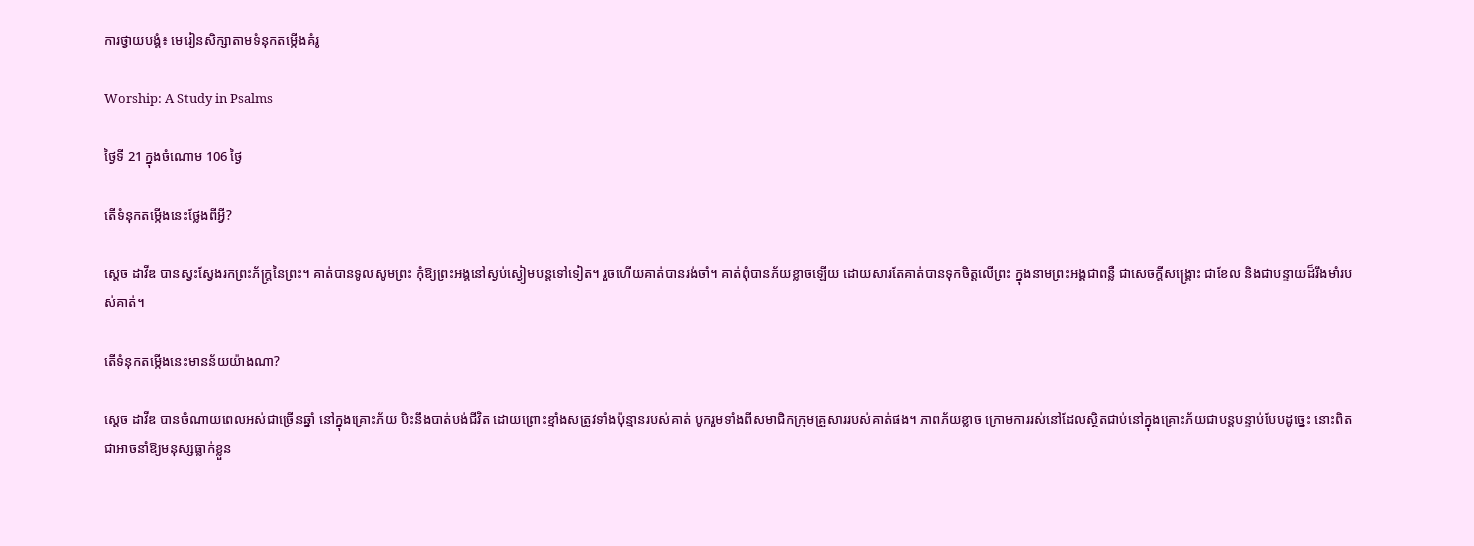ការថ្វាយបង្គំ៖ មេរៀនសិក្សាតាមទំនុកតម្កើងគំរូ

Worship: A Study in Psalms

ថ្ងៃទី 21 ក្នុងចំណោម 106 ថ្ងៃ

តើទំនុកតម្កើងនេះថ្លែងពីអ្វី?

ស្ដេច ដាវីឌ បានស្វះស្វែងរកព្រះភ័ក្រ្តនៃព្រះ។ គាត់បានទូលសូមព្រះ កុំឱ្យព្រះអង្គនៅស្ងប់ស្ងៀមបន្តទៅទៀត។ រួចហើយគាត់បានរង់ចាំ។ គាត់ពុំបានភ័យខ្លាចឡើយ ដោយសារតែគាត់បានទុកចិត្តលើព្រះ ក្នុងនាមព្រះអង្គជាពន្លឺ ជាសេចក្ដីសង្គ្រោះ ជាខែល និងជាបន្ទាយដ៏រឹងមាំរបស់គាត់។

តើទំនុកតម្កើងនេះមានន័យយ៉ាងណា?

ស្ដេច ដាវីឌ បានចំណាយពេលអស់ជាច្រើនឆ្នាំ នៅក្នុងគ្រោះភ័យ បិះនឹងបាត់បង់ជីវិត ដោយព្រោះខ្មាំងសត្រូវទាំងប៉ុន្មានរបស់គាត់ បូករួមទាំងពីសមាជិកក្រុមគ្រួសាររបស់គាត់ផង។ ភាពភ័យខ្លាច ក្រោមការរស់នៅដែលស្ថិតជាប់នៅក្នុងគ្រោះភ័យជាបន្តបន្ទាប់បែបដូច្នេះ នោះពិតជាអាចនាំឱ្យមនុស្សធ្លាក់ខ្លួន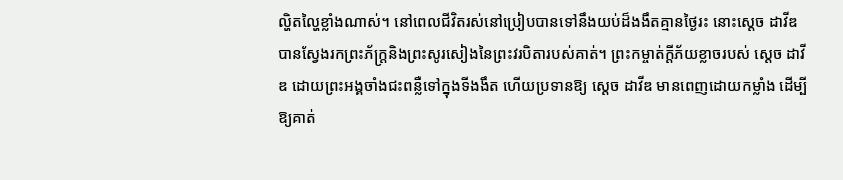ល្ហិតល្ហៃខ្លាំងណាស់។ នៅពេលជីវិតរស់នៅប្រៀបបានទៅនឹងយប់ដ៏ងងឹតគ្មានថ្ងៃរះ នោះស្ដេច ដាវីឌ បានស្វែងរកព្រះភ័ក្រ្តនិងព្រះសូរសៀងនៃព្រះវរបិតារបស់គាត់។ ព្រះកម្ចាត់ក្ដីភ័យខ្លាចរបស់ ស្ដេច ដាវីឌ ដោយព្រះអង្គចាំងជះពន្លឺទៅក្នុងទីងងឹត ហើយប្រទានឱ្យ ស្ដេច ដាវីឌ មានពេញដោយកម្លាំង ដើម្បីឱ្យគាត់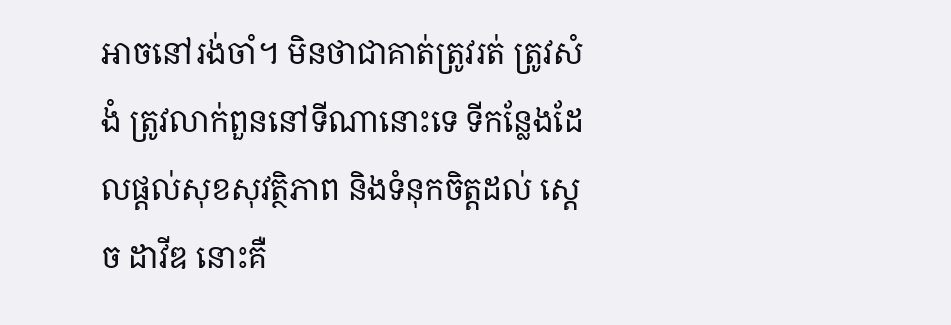អាចនៅរង់ចាំ។ មិនថាជាគាត់ត្រូវរត់ ត្រូវសំងំ ត្រូវលាក់ពួននៅទីណានោះទេ ទីកន្លែងដែលផ្ដល់សុខសុវត្ថិភាព និងទំនុកចិត្តដល់ ស្ដេច ដាវីឌ នោះគឺ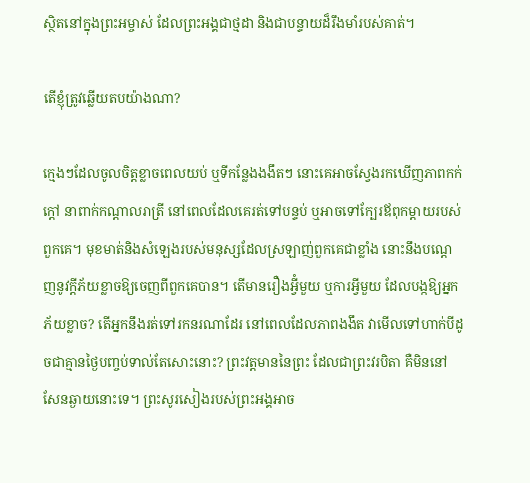ស្ថិតនៅក្នុងព្រះអម្ចាស់ ដែលព្រះអង្គជាថ្មដា និងជាបន្ទាយដ៏រឹងមាំរបស់គាត់។

តើខ្ញុំត្រូវឆ្លើយតបយ៉ាងណា?

ក្មេងៗដែលចូលចិត្តខ្លាចពេលយប់ ឬទីកន្លែងងងឹតៗ នោះគេអាចស្វែងរកឃើញភាពកក់ក្ដៅ នាពាក់កណ្ដាលរាត្រី នៅពេលដែលគេរត់ទៅបន្ទប់ ឬអាចទៅក្បែរឪពុកម្ដាយរបស់ពួកគេ។ មុខមាត់និងសំឡេងរបស់មនុស្សដែលស្រឡាញ់ពួកគេជាខ្លាំង នោះនឹងបណ្ដេញនូវក្ដីភ័យខ្លាចឱ្យចេញពីពួកគេបាន។ តើមានរឿងអ្វីំមួយ ឬការអ្វីមួយ ដែលបង្កឱ្យអ្នកភ័យខ្លាច? តើអ្នកនឹងរត់ទៅរកនរណាដែរ នៅពេលដែលភាពងងឹត វាមើលទៅហាក់បីដូចជាគ្មានថ្ងៃបញ្ចប់ទាល់តែសោះនោះ? ព្រះវត្តមាននៃព្រះ ដែលជាព្រះវរបិតា គឺមិននៅសែនឆ្ងាយនោះទេ។ ព្រះសូរសៀងរបស់ព្រះអង្គអាច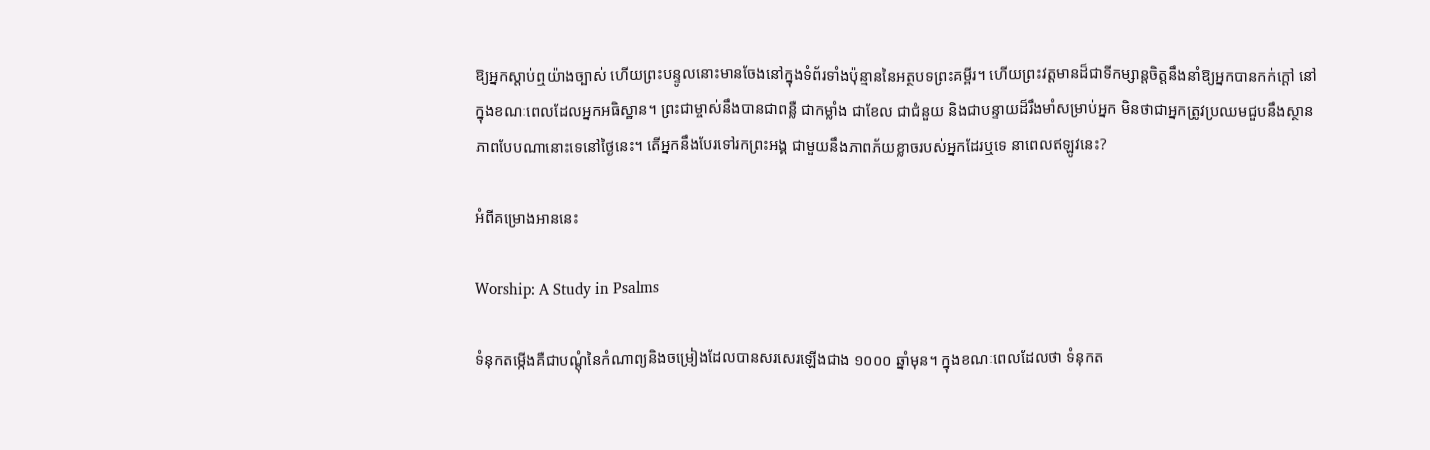ឱ្យអ្នកស្ដាប់ឮយ៉ាងច្បាស់ ហើយព្រះបន្ទូលនោះមានចែងនៅក្នុងទំព័រទាំងប៉ុន្មាននៃអត្ថបទព្រះគម្ពីរ។ ហើយព្រះវត្តមានដ៏ជាទីកម្សាន្តចិត្តនឹងនាំឱ្យអ្នកបានកក់ក្ដៅ នៅក្នុងខណៈពេលដែលអ្នកអធិស្ឋាន។ ព្រះជាម្ចាស់នឹងបានជាពន្លឺ ជាកម្លាំង ជាខែល ជាជំនួយ និងជាបន្ទាយដ៏រឹងមាំសម្រាប់អ្នក មិនថាជាអ្នកត្រូវប្រឈមជួបនឹងស្ថានភាពបែបណានោះទេនៅថ្ងៃនេះ។ តើអ្នកនឹងបែរទៅរកព្រះអង្គ ជាមួយនឹងភាពភ័យខ្លាចរបស់អ្នកដែរឬទេ នាពេលឥឡូវនេះ?

អំពីគម្រោងអាននេះ

Worship: A Study in Psalms

ទំនុកតម្កើងគឺជាបណ្ដុំនៃកំណាព្យនិងចម្រៀងដែលបានសរសេរឡើងជាង ១០០០ ឆ្នាំមុន។ ក្នុងខណៈពេលដែលថា ទំនុកត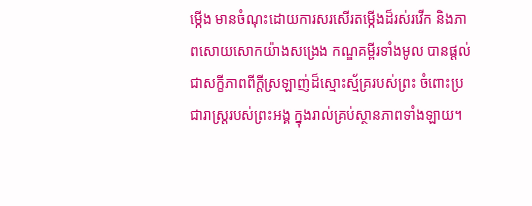ម្កើង មានចំណុះដោយការសរសើរតម្កើងដ៏រស់រវើក និងភាពសោយសោកយ៉ាងសង្រេង កណ្ឌគម្ពីរទាំងមូល បានផ្ដល់ជាសក្ខីភាពពីក្ដីស្រឡាញ់ដ៏ស្មោះស្ម័គ្ររបស់ព្រះ ចំពោះប្រជារាស្រ្តរបស់ព្រះអង្គ ក្នុងរាល់គ្រប់ស្ថានភាពទាំងឡាយ។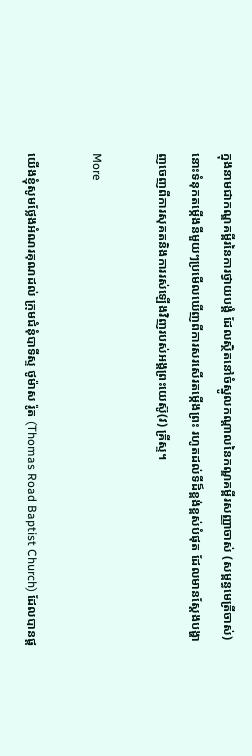ក្នុងនាមជាកណ្ឌគម្ពីរនៃការថ្វាយបង្គំ ដែលស្ថិតនៅចំស្នូលកណ្ដាលនៃកណ្ឌគម្ពីរសញ្ញាចាស់ (សម្ពន្ធមេត្រីចាស់) នោះទំនុកតម្កើងនីមួយៗប្រមើលឃើញពីការសរសើរតម្កើងព្រះ រហូតដល់ទីដ៏ខ្ពង់ខ្ពស់បំផុត ដែលមានស្ដែងបង្ហាញចេញពីការសុគតនិងការរស់ឡើងវិញរបស់អង្គព្រះយេស៊ូ(វ) គ្រីស្ទ។

More

យើងខ្ញុំសូមថ្លែងអំណរគុណដល់ ក្រុមជំនុំបាទីស្ទ ថូម៉ាស រ៉ូត (Thomas Road Baptist Church) ដែលបានផ្ដ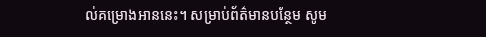ល់គម្រោងអាននេះ។ សម្រាប់ព័ត៌មានបន្ថែម សូម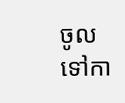ចូលទៅកា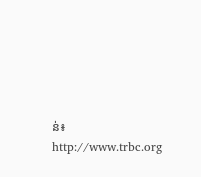ន់៖ http://www.trbc.org